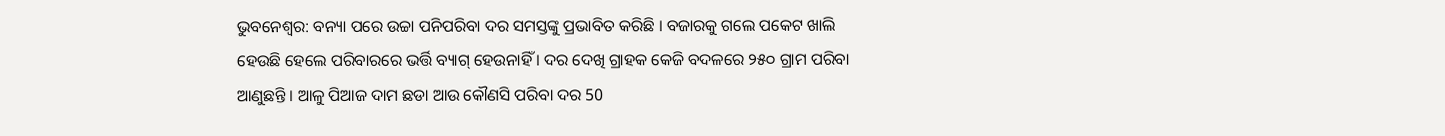ଭୁବନେଶ୍ବର: ବନ୍ୟା ପରେ ଉଚ୍ଚା ପନିପରିବା ଦର ସମସ୍ତଙ୍କୁ ପ୍ରଭାବିତ କରିଛି । ବଜାରକୁ ଗଲେ ପକେଟ ଖାଲି ହେଉଛି ହେଲେ ପରିବାରରେ ଭର୍ତ୍ତି ବ୍ୟାଗ୍ ହେଉନାହିଁ । ଦର ଦେଖି ଗ୍ରାହକ କେଜି ବଦଳରେ ୨୫୦ ଗ୍ରାମ ପରିବା ଆଣୁଛନ୍ତି । ଆଳୁ ପିଆଜ ଦାମ ଛଡା ଆଉ କୌଣସି ପରିବା ଦର 50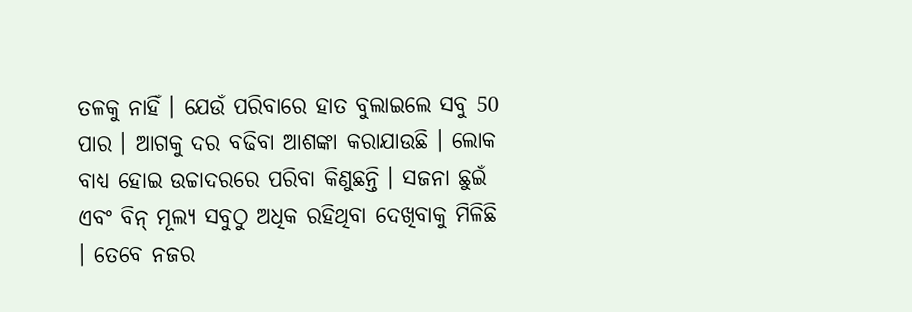ତଳକୁ ନାହିଁ । ଯେଉଁ ପରିବାରେ ହାତ ବୁଲାଇଲେ ସବୁ 50 ପାର । ଆଗକୁ ଦର ବଢିବା ଆଶଙ୍କା କରାଯାଉଛି । ଲୋକ ବାଧ୍ୟ ହୋଇ ଉଚ୍ଚାଦରରେ ପରିବା କିଣୁଛନ୍ତି । ସଜନା ଛୁଇଁ ଏବଂ ବିନ୍ ମୂଲ୍ୟ ସବୁଠୁ ଅଧିକ ରହିଥିବା ଦେଖିବାକୁ ମିଳିଛି । ତେବେ ନଜର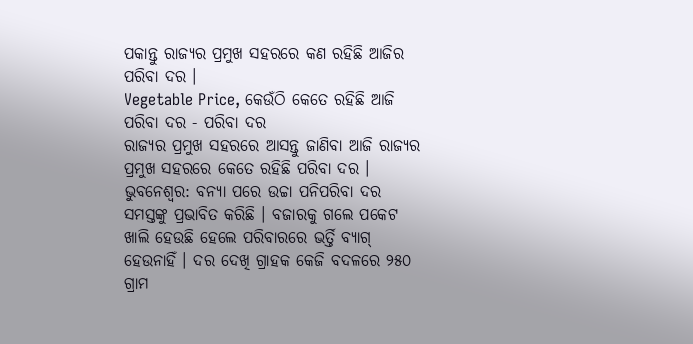ପକାନ୍ତୁ ରାଜ୍ୟର ପ୍ରମୁଖ ସହରରେ କଣ ରହିଛି ଆଜିର ପରିବା ଦର ।
Vegetable Price, କେଉଁଠି କେତେ ରହିଛି ଆଜି ପରିବା ଦର - ପରିବା ଦର
ରାଜ୍ୟର ପ୍ରମୁଖ ସହରରେ ଆସନ୍ତୁ ଜାଣିବା ଆଜି ରାଜ୍ୟର ପ୍ରମୁଖ ସହରରେ କେତେ ରହିଛି ପରିବା ଦର ।
ଭୁବନେଶ୍ବର: ବନ୍ୟା ପରେ ଉଚ୍ଚା ପନିପରିବା ଦର ସମସ୍ତଙ୍କୁ ପ୍ରଭାବିତ କରିଛି । ବଜାରକୁ ଗଲେ ପକେଟ ଖାଲି ହେଉଛି ହେଲେ ପରିବାରରେ ଭର୍ତ୍ତି ବ୍ୟାଗ୍ ହେଉନାହିଁ । ଦର ଦେଖି ଗ୍ରାହକ କେଜି ବଦଳରେ ୨୫୦ ଗ୍ରାମ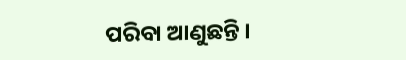ପରିବା ଆଣୁଛନ୍ତି ।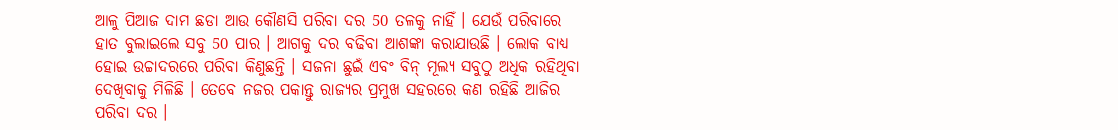ଆଳୁ ପିଆଜ ଦାମ ଛଡା ଆଉ କୌଣସି ପରିବା ଦର 50 ତଳକୁ ନାହିଁ । ଯେଉଁ ପରିବାରେ ହାତ ବୁଲାଇଲେ ସବୁ 50 ପାର । ଆଗକୁ ଦର ବଢିବା ଆଶଙ୍କା କରାଯାଉଛି । ଲୋକ ବାଧ୍ୟ ହୋଇ ଉଚ୍ଚାଦରରେ ପରିବା କିଣୁଛନ୍ତି । ସଜନା ଛୁଇଁ ଏବଂ ବିନ୍ ମୂଲ୍ୟ ସବୁଠୁ ଅଧିକ ରହିଥିବା ଦେଖିବାକୁ ମିଳିଛି । ତେବେ ନଜର ପକାନ୍ତୁ ରାଜ୍ୟର ପ୍ରମୁଖ ସହରରେ କଣ ରହିଛି ଆଜିର ପରିବା ଦର ।